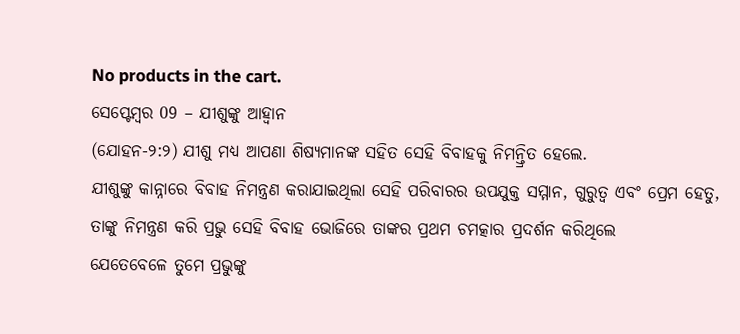No products in the cart.
ସେପ୍ଟେମ୍ବର 09 – ଯୀଶୁଙ୍କୁ ଆହ୍ବାନ
(ଯୋହନ-୨:୨) ଯୀଶୁ ମଧ୍ୟ ଆପଣା ଶିଷ୍ୟମାନଙ୍କ ସହିତ ସେହି ବିବାହକୁ ନିମନ୍ତ୍ରିତ ହେଲେ.
ଯୀଶୁଙ୍କୁ କାନ୍ନାରେ ବିବାହ ନିମନ୍ତ୍ରଣ କରାଯାଇଥିଲା ସେହି ପରିବାରର ଉପଯୁକ୍ତ ସମ୍ମାନ, ଗୁରୁତ୍ୱ ଏବଂ ପ୍ରେମ ହେତୁ, ତାଙ୍କୁ ନିମନ୍ତ୍ରଣ କରି ପ୍ରଭୁ ସେହି ବିବାହ ଭୋଜିରେ ତାଙ୍କର ପ୍ରଥମ ଚମତ୍କାର ପ୍ରଦର୍ଶନ କରିଥିଲେ
ଯେତେବେଳେ ତୁମେ ପ୍ରଭୁଙ୍କୁ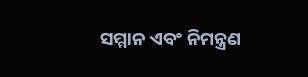ସମ୍ମାନ ଏବଂ ନିମନ୍ତ୍ରଣ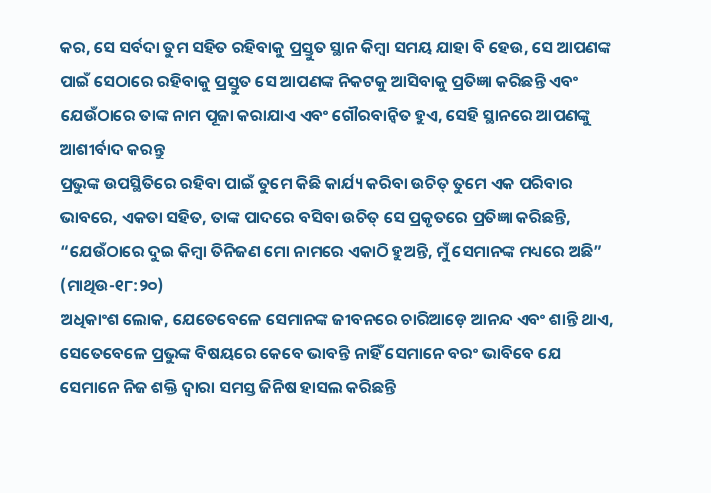କର, ସେ ସର୍ବଦା ତୁମ ସହିତ ରହିବାକୁ ପ୍ରସ୍ତୁତ ସ୍ଥାନ କିମ୍ବା ସମୟ ଯାହା ବି ହେଉ, ସେ ଆପଣଙ୍କ ପାଇଁ ସେଠାରେ ରହିବାକୁ ପ୍ରସ୍ତୁତ ସେ ଆପଣଙ୍କ ନିକଟକୁ ଆସିବାକୁ ପ୍ରତିଜ୍ଞା କରିଛନ୍ତି ଏବଂ ଯେଉଁଠାରେ ତାଙ୍କ ନାମ ପୂଜା କରାଯାଏ ଏବଂ ଗୌରବାନ୍ୱିତ ହୁଏ, ସେହି ସ୍ଥାନରେ ଆପଣଙ୍କୁ ଆଶୀର୍ବାଦ କରନ୍ତୁ
ପ୍ରଭୁଙ୍କ ଉପସ୍ଥିତିରେ ରହିବା ପାଇଁ ତୁମେ କିଛି କାର୍ଯ୍ୟ କରିବା ଉଚିତ୍ ତୁମେ ଏକ ପରିବାର ଭାବରେ, ଏକତା ସହିତ, ତାଙ୍କ ପାଦରେ ବସିବା ଉଚିତ୍ ସେ ପ୍ରକୃତରେ ପ୍ରତିଜ୍ଞା କରିଛନ୍ତି, “ଯେଉଁଠାରେ ଦୁଇ କିମ୍ବା ତିନିଜଣ ମୋ ନାମରେ ଏକାଠି ହୁଅନ୍ତି, ମୁଁ ସେମାନଙ୍କ ମଧ୍ୟରେ ଅଛି” (ମାଥିଉ-୧୮:୨୦)
ଅଧିକାଂଶ ଲୋକ, ଯେତେବେଳେ ସେମାନଙ୍କ ଜୀବନରେ ଚାରିଆଡ଼େ ଆନନ୍ଦ ଏବଂ ଶାନ୍ତି ଥାଏ, ସେତେବେଳେ ପ୍ରଭୁଙ୍କ ବିଷୟରେ କେବେ ଭାବନ୍ତି ନାହିଁ ସେମାନେ ବରଂ ଭାବିବେ ଯେ ସେମାନେ ନିଜ ଶକ୍ତି ଦ୍ୱାରା ସମସ୍ତ ଜିନିଷ ହାସଲ କରିଛନ୍ତି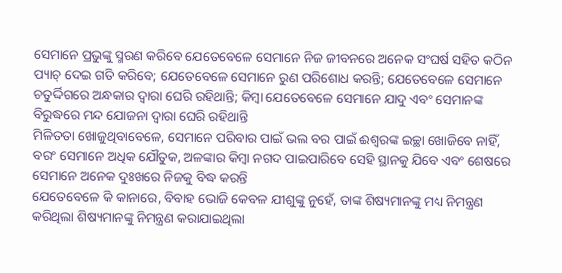ସେମାନେ ପ୍ରଭୁଙ୍କୁ ସ୍ମରଣ କରିବେ ଯେତେବେଳେ ସେମାନେ ନିଜ ଜୀବନରେ ଅନେକ ସଂଘର୍ଷ ସହିତ କଠିନ ପ୍ୟାଚ୍ ଦେଇ ଗତି କରିବେ; ଯେତେବେଳେ ସେମାନେ ରୁଣ ପରିଶୋଧ କରନ୍ତି; ଯେତେବେଳେ ସେମାନେ ଚତୁର୍ଦ୍ଦିଗରେ ଅନ୍ଧକାର ଦ୍ୱାରା ଘେରି ରହିଥାନ୍ତି; କିମ୍ବା ଯେତେବେଳେ ସେମାନେ ଯାଦୁ ଏବଂ ସେମାନଙ୍କ ବିରୁଦ୍ଧରେ ମନ୍ଦ ଯୋଜନା ଦ୍ୱାରା ଘେରି ରହିଥାନ୍ତି
ମିଳିତତା ଖୋଜୁଥିବାବେଳେ, ସେମାନେ ପରିବାର ପାଇଁ ଭଲ ବର ପାଇଁ ଈଶ୍ବରଙ୍କ ଇଚ୍ଛା ଖୋଜିବେ ନାହିଁ, ବରଂ ସେମାନେ ଅଧିକ ଯୌତୁକ, ଅଳଙ୍କାର କିମ୍ବା ନଗଦ ପାଇପାରିବେ ସେହି ସ୍ଥାନକୁ ଯିବେ ଏବଂ ଶେଷରେ ସେମାନେ ଅନେକ ଦୁଃଖରେ ନିଜକୁ ବିଦ୍ଧ କରନ୍ତି
ଯେତେବେଳେ କି କାନାରେ, ବିବାହ ଭୋଜି କେବଳ ଯୀଶୁଙ୍କୁ ନୁହେଁ, ତାଙ୍କ ଶିଷ୍ୟମାନଙ୍କୁ ମଧ୍ୟ ନିମନ୍ତ୍ରଣ କରିଥିଲା ଶିଷ୍ୟମାନଙ୍କୁ ନିମନ୍ତ୍ରଣ କରାଯାଇଥିଲା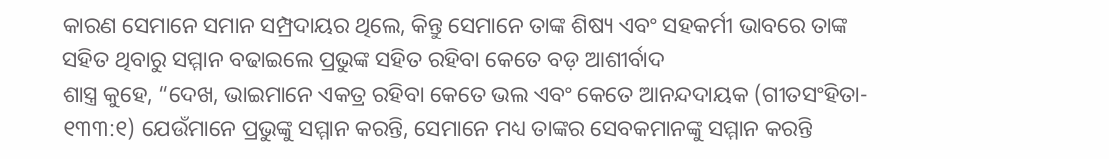କାରଣ ସେମାନେ ସମାନ ସମ୍ପ୍ରଦାୟର ଥିଲେ, କିନ୍ତୁ ସେମାନେ ତାଙ୍କ ଶିଷ୍ୟ ଏବଂ ସହକର୍ମୀ ଭାବରେ ତାଙ୍କ ସହିତ ଥିବାରୁ ସମ୍ମାନ ବଢାଇଲେ ପ୍ରଭୁଙ୍କ ସହିତ ରହିବା କେତେ ବଡ଼ ଆଶୀର୍ବାଦ
ଶାସ୍ତ୍ର କୁହେ, “ଦେଖ, ଭାଇମାନେ ଏକତ୍ର ରହିବା କେତେ ଭଲ ଏବଂ କେତେ ଆନନ୍ଦଦାୟକ (ଗୀତସଂହିତା- ୧୩୩:୧) ଯେଉଁମାନେ ପ୍ରଭୁଙ୍କୁ ସମ୍ମାନ କରନ୍ତି, ସେମାନେ ମଧ୍ୟ ତାଙ୍କର ସେବକମାନଙ୍କୁ ସମ୍ମାନ କରନ୍ତି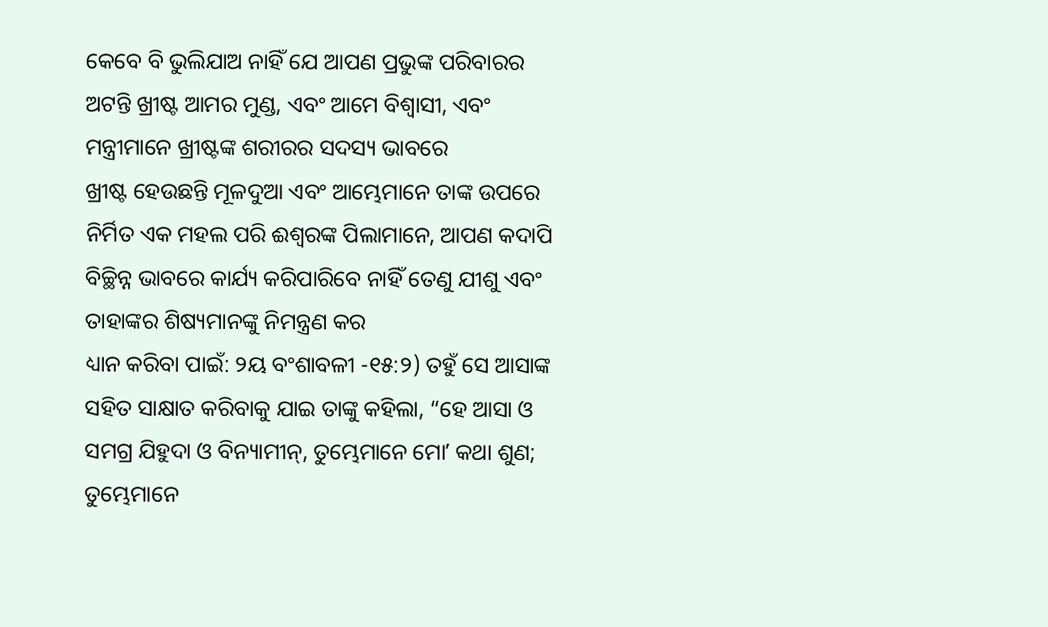କେବେ ବି ଭୁଲିଯାଅ ନାହିଁ ଯେ ଆପଣ ପ୍ରଭୁଙ୍କ ପରିବାରର ଅଟନ୍ତି ଖ୍ରୀଷ୍ଟ ଆମର ମୁଣ୍ଡ, ଏବଂ ଆମେ ବିଶ୍ୱାସୀ, ଏବଂ ମନ୍ତ୍ରୀମାନେ ଖ୍ରୀଷ୍ଟଙ୍କ ଶରୀରର ସଦସ୍ୟ ଭାବରେ
ଖ୍ରୀଷ୍ଟ ହେଉଛନ୍ତି ମୂଳଦୁଆ ଏବଂ ଆମ୍ଭେମାନେ ତାଙ୍କ ଉପରେ ନିର୍ମିତ ଏକ ମହଲ ପରି ଈଶ୍ବରଙ୍କ ପିଲାମାନେ, ଆପଣ କଦାପି ବିଚ୍ଛିନ୍ନ ଭାବରେ କାର୍ଯ୍ୟ କରିପାରିବେ ନାହିଁ ତେଣୁ ଯୀଶୁ ଏବଂ ତାହାଙ୍କର ଶିଷ୍ୟମାନଙ୍କୁ ନିମନ୍ତ୍ରଣ କର
ଧ୍ୟାନ କରିବା ପାଇଁ: ୨ୟ ବଂଶାବଳୀ -୧୫:୨) ତହୁଁ ସେ ଆସାଙ୍କ ସହିତ ସାକ୍ଷାତ କରିବାକୁ ଯାଇ ତାଙ୍କୁ କହିଲା, “ହେ ଆସା ଓ ସମଗ୍ର ଯିହୁଦା ଓ ବିନ୍ୟାମୀନ୍, ତୁମ୍ଭେମାନେ ମୋʼ କଥା ଶୁଣ; ତୁମ୍ଭେମାନେ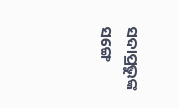ସଦାପ୍ରଭୁଙ୍କ ସଙ୍ଗେ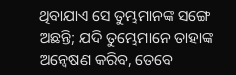ଥିବାଯାଏ ସେ ତୁମ୍ଭମାନଙ୍କ ସଙ୍ଗେ ଅଛନ୍ତି; ଯଦି ତୁମ୍ଭେମାନେ ତାହାଙ୍କ ଅନ୍ୱେଷଣ କରିବ, ତେବେ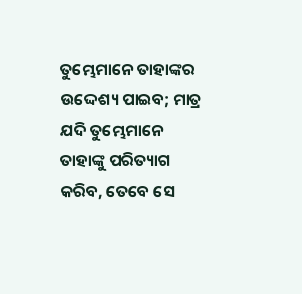ତୁମ୍ଭେମାନେ ତାହାଙ୍କର ଉଦ୍ଦେଶ୍ୟ ପାଇବ; ମାତ୍ର ଯଦି ତୁମ୍ଭେମାନେ ତାହାଙ୍କୁ ପରିତ୍ୟାଗ କରିବ, ତେବେ ସେ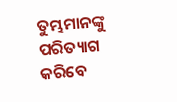ତୁମ୍ଭମାନଙ୍କୁ ପରିତ୍ୟାଗ କରିବେ